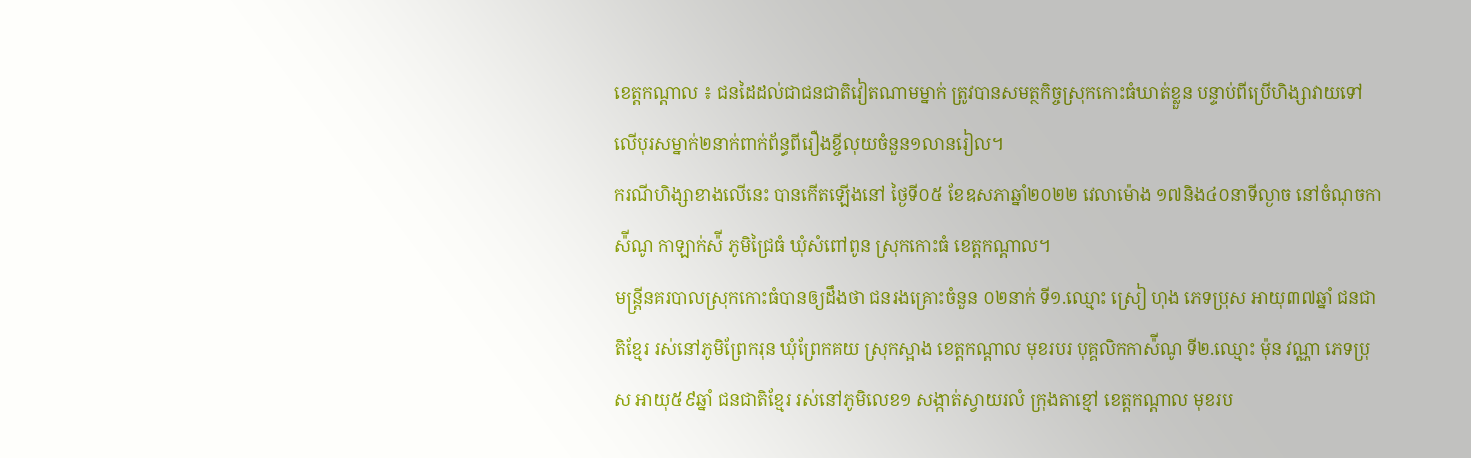ខេត្តកណ្ដាល ៖ ជនដៃដល់ជាជនជាតិវៀតណាមម្នាក់ ត្រូវបានសមត្ថកិច្ចស្រុកកោះធំឃាត់ខ្លួន បន្ទាប់ពីប្រើហិង្សាវាយទៅលើបុរសម្នាក់២នាក់ពាក់ព័ន្ធពីរឿងខ្ចីលុយចំនួន១លានរៀល។
ករណីហិង្សាខាងលើនេះ បានកើតឡើងនៅ ថ្ងៃទី០៥ ខែឧសភាឆ្នាំ២០២២ វេលាម៉ោង ១៧និង៤០នាទីល្ងាច នៅចំណុចកាស៉ីណូ កាឡាក់ស៉ី ភូមិជ្រៃធំ ឃុំសំពៅពូន ស្រុកកោះធំ ខេត្តកណ្ដាល។
មន្ត្រីនគរបាលស្រុកកោះធំបានឲ្យដឹងថា ជនរងគ្រោះចំនួន ០២នាក់ ទី១.ឈ្មោះ ស្រៀ ហុង ភេទប្រុស អាយុ៣៧ឆ្នាំ ជនជាតិខ្មែរ រស់នៅភូមិព្រែករុន ឃុំព្រែកគយ ស្រុកស្អាង ខេត្តកណ្ដាល មុខរបរ បុគ្គលិកកាស៉ីណូ ទី២.ឈ្មោះ ម៉ុន វណ្ណា ភេទប្រុស អាយុ៥៩ឆ្នាំ ជនជាតិខ្មែរ រស់នៅភូមិលេខ១ សង្កាត់ស្វាយរលំ ក្រុងតាខ្មៅ ខេត្តកណ្ដាល មុខរប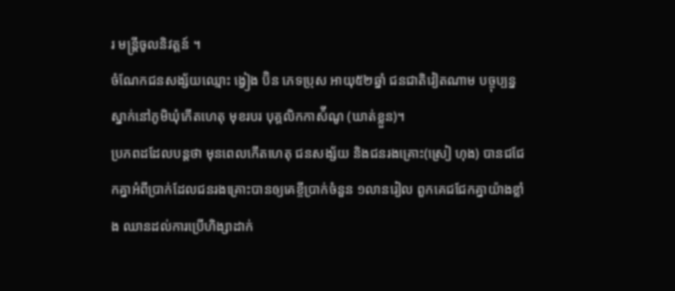រ មន្ដ្រីចូលនិវត្តន៍ ។
ចំណែកជនសង្ស័យឈ្មោះ ង្វៀង ប៊ិន ភេទប្រុស អាយុ៥២ឆ្នាំ ជនជាតិវៀតណាម បច្ចុប្បន្នស្នាក់នៅភូមិឃុំកេីតហេតុ មុខរបរ បុគ្គលិកកាស៉ីណូ (ឃាត់ខ្លួន)។
ប្រភពដដែលបន្តថា មុនពេលកើតហេតុ ជនសង្ស័យ និងជនរងគ្រោះ(ស្រៀ ហុង) បានជជែកគ្នាអំពីប្រាក់ដែលជនរងគ្រោះបានឲ្យគេខ្ចីប្រាក់ចំនួន ១លានរៀល ពួកគេជជែកគ្នាយ៉ាងខ្លាំង ឈានដល់ការប្រេីហិង្សាដាក់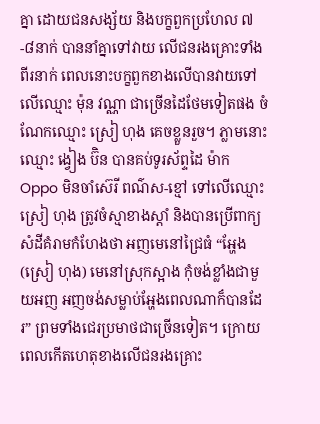គ្នា ដោយជនសង្ស័យ និងបក្ខពួកប្រហែល ៧-៨នាក់ បាននាំគ្នាទៅវាយ លេីជនរងគ្រោះទាំងពីរនាក់ ពេលនោះបក្ខពួកខាងលេីបានវាយទៅលេីឈ្មោះ ម៉ុន វណ្ណា ជាច្រេីនដៃថែមទៀតផង ចំណែកឈ្មោះ ស្រៀ ហុង គេចខ្លួនរួច។ ភ្លាមនោះឈ្មោះ ង្វៀង ប៊ិន បានគប់ទូរស័ព្ទដៃ ម៉ាក Oppo មិនចាំស៊េរី ពណ៌ស-ខ្មៅ ទៅលេីឈ្មោះ ស្រៀ ហុង ត្រូវចំស្មាខាងស្ដាំ និងបានប្រេីពាក្យសំដីគំរាមកំហែងថា អញមេនៅជ្រៃធំ “អ្ហែង(ស្រៀ ហុង) មេនៅស្រុកស្អាង កុំចង់ខ្លាំងជាមួយអញ អញចង់សម្លាប់អ្ហែងពេលណាក៏បានដែរ” ព្រមទាំងជេរប្រមាថជាច្រើនទៀត។ ក្រោយពេលកើតហេតុខាងលើជនរងគ្រោះ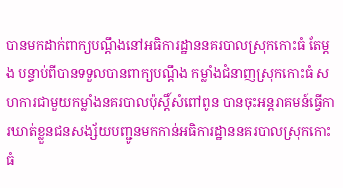បានមកដាក់ពាក្យបណ្ដឹងនៅអធិការដ្ឋាននគរបាលស្រុកកោះធំ តែម្ដង បន្ទាប់ពីបានទទួលបានពាក្យបណ្ដឹង កម្លាំងជំនាញស្រុកកោះធំ សហការជាមួយកម្លាំងនគរបាលប៉ុស្ដិ៍សំពៅពូន បានចុះអន្តរាគមន៍ធ្វេីការឃាត់ខ្លួនជនសង្ស័យបញ្ជូនមកកាន់អធិការដ្ឋាននគរបាលស្រុកកោះធំ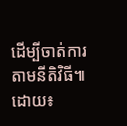ដេីម្បីចាត់ការតាមនីតិវិធី៕
ដោយ៖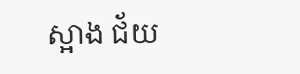ស្អាង ជ័យ